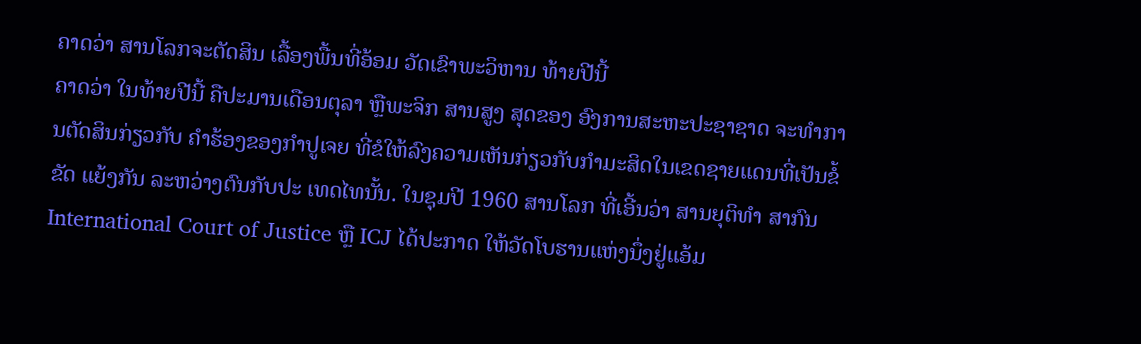ຄາດວ່າ ສານໂລກຈະຕັດສິນ ເລື້ອງພື້ນທີ່ອ້ອມ ວັດເຂົາພະວິຫານ ທ້າຍປີນີ້
ຄາດວ່າ ໃນທ້າຍປີນີ້ ຄືປະມານເດືອນຕຸລາ ຫຼືພະຈິກ ສານສູງ ສຸດຂອງ ອົງການສະຫະປະຊາຊາດ ຈະທໍາການຕັດສິນກ່ຽວກັບ ຄໍາຮ້ອງຂອງກໍາປູເຈຍ ທີ່ຂໍໃຫ້ລົງຄວາມເຫັນກ່ຽວກັບກໍາມະສິດໃນເຂດຊາຍແດນທີ່ເປັນຂໍ້ຂັດ ແຍ້ງກັນ ລະຫວ່າງຕົນກັບປະ ເທດໄທນັ້ນ. ໃນຊຸມປີ 1960 ສານໂລກ ທີ່ເອີ້ນວ່າ ສານຍຸຕິທໍາ ສາກົນ International Court of Justice ຫຼື ICJ ໄດ້ປະກາດ ໃຫ້ວັດໂບຮານແຫ່ງນຶ່ງຢູ່ແອ້ມ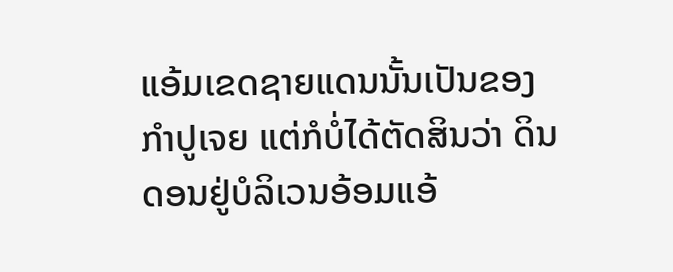ແອ້ມເຂດຊາຍແດນນັ້ນເປັນຂອງ ກໍາປູເຈຍ ແຕ່ກໍບໍ່ໄດ້ຕັດສິນວ່າ ດິນດອນຢູ່ບໍລິເວນອ້ອມແອ້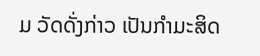ມ ວັດດັ່ງກ່າວ ເປັນກໍາມະສິດ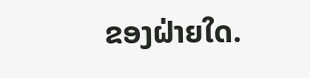ຂອງຝ່າຍໃດ.